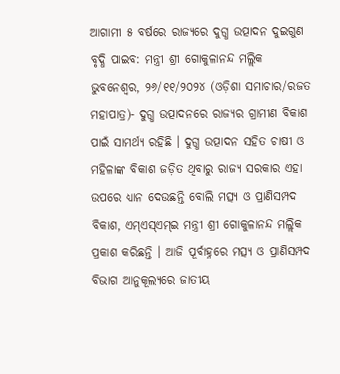ଆଗାମୀ ୫ ବର୍ଷରେ ରାଜ୍ୟରେ ଦୁଗ୍ଧ ଉତ୍ପାଦନ ଦୁଇଗୁଣ ବୃଦ୍ଧି ପାଇବ: ମନ୍ତ୍ରୀ ଶ୍ରୀ ଗୋକୁଳାନନ୍ଦ ମଲ୍ଲିକ
ଭୁବନେଶ୍ୱର, ୨୬/୧୧/୨୦୨୪ (ଓଡ଼ିଶା ସମାଚାର/ରଜତ ମହାପାତ୍ର)- ଦୁଗ୍ଧ ଉତ୍ପାଦନରେ ରାଜ୍ୟର ଗ୍ରାମୀଣ ବିକାଶ ପାଇଁ ସାମର୍ଥ୍ୟ ରହିଛି । ଦୁଗ୍ଧ ଉତ୍ପାଦନ ସହିତ ଚାଷୀ ଓ ମହିଳାଙ୍କ ବିକାଶ ଜଡ଼ିତ ଥିବାରୁ ରାଜ୍ୟ ସରକାର ଏହା ଉପରେ ଧ୍ୟାନ ଦେଉଛନ୍ତି ବୋଲି ମତ୍ସ୍ୟ ଓ ପ୍ରାଣିସମ୍ପଦ ବିକାଶ, ଏମ୍ଏସ୍ଏମ୍ଇ ମନ୍ତ୍ରୀ ଶ୍ରୀ ଗୋକୁଳାନନ୍ଦ ମଲ୍ଲିକ ପ୍ରକାଶ କରିଛନ୍ତି । ଆଜି ପୂର୍ବାହ୍ନରେ ମତ୍ସ୍ୟ ଓ ପ୍ରାଣିସମ୍ପଦ ବିଭାଗ ଆନୁକୂଲ୍ୟରେ ଜାତୀୟ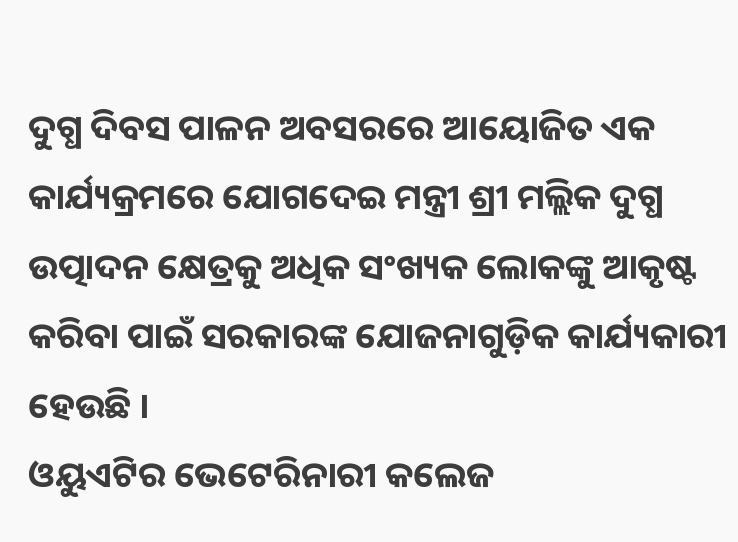ଦୁଗ୍ଧ ଦିବସ ପାଳନ ଅବସରରେ ଆୟୋଜିତ ଏକ କାର୍ଯ୍ୟକ୍ରମରେ ଯୋଗଦେଇ ମନ୍ତ୍ରୀ ଶ୍ରୀ ମଲ୍ଲିକ ଦୁଗ୍ଧ ଉତ୍ପାଦନ କ୍ଷେତ୍ରକୁ ଅଧିକ ସଂଖ୍ୟକ ଲୋକଙ୍କୁ ଆକୃଷ୍ଟ କରିବା ପାଇଁ ସରକାରଙ୍କ ଯୋଜନାଗୁଡ଼ିକ କାର୍ଯ୍ୟକାରୀ ହେଉଛି ।
ଓୟୁଏଟିର ଭେଟେରିନାରୀ କଲେଜ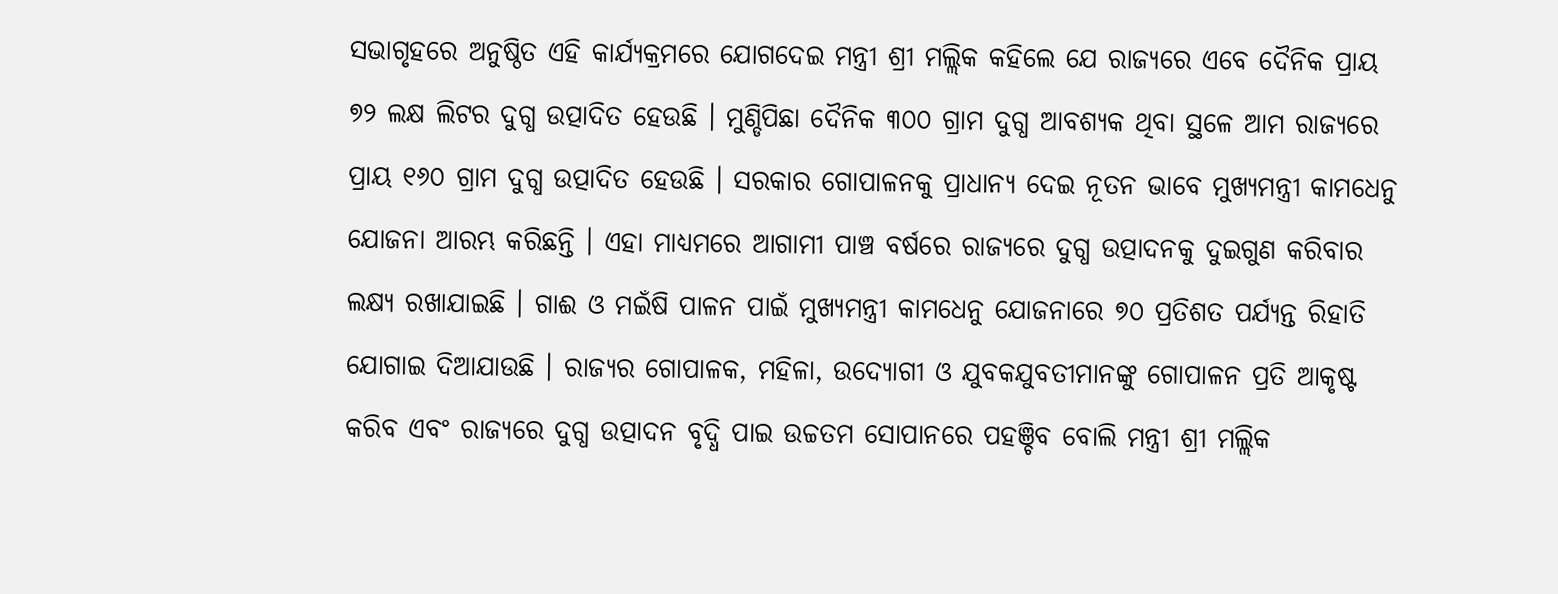ସଭାଗୃହରେ ଅନୁଷ୍ଠିତ ଏହି କାର୍ଯ୍ୟକ୍ରମରେ ଯୋଗଦେଇ ମନ୍ତ୍ରୀ ଶ୍ରୀ ମଲ୍ଲିକ କହିଲେ ଯେ ରାଜ୍ୟରେ ଏବେ ଦୈନିକ ପ୍ରାୟ ୭୨ ଲକ୍ଷ ଲିଟର ଦୁଗ୍ଧ ଉତ୍ପାଦିତ ହେଉଛି । ମୁଣ୍ଡିପିଛା ଦୈନିକ ୩୦୦ ଗ୍ରାମ ଦୁଗ୍ଧ ଆବଶ୍ୟକ ଥିବା ସ୍ଥଳେ ଆମ ରାଜ୍ୟରେ ପ୍ରାୟ ୧୬୦ ଗ୍ରାମ ଦୁଗ୍ଧ ଉତ୍ପାଦିତ ହେଉଛି । ସରକାର ଗୋପାଳନକୁ ପ୍ରାଧାନ୍ୟ ଦେଇ ନୂତନ ଭାବେ ମୁଖ୍ୟମନ୍ତ୍ରୀ କାମଧେନୁ ଯୋଜନା ଆରମ୍ଭ କରିଛନ୍ତି । ଏହା ମାଧ୍ୟମରେ ଆଗାମୀ ପାଞ୍ଚ ବର୍ଷରେ ରାଜ୍ୟରେ ଦୁଗ୍ଧ ଉତ୍ପାଦନକୁ ଦୁଇଗୁଣ କରିବାର ଲକ୍ଷ୍ୟ ରଖାଯାଇଛି । ଗାଈ ଓ ମଇଁଷି ପାଳନ ପାଇଁ ମୁଖ୍ୟମନ୍ତ୍ରୀ କାମଧେନୁ ଯୋଜନାରେ ୭୦ ପ୍ରତିଶତ ପର୍ଯ୍ୟନ୍ତ ରିହାତି ଯୋଗାଇ ଦିଆଯାଉଛି । ରାଜ୍ୟର ଗୋପାଳକ, ମହିଳା, ଉଦ୍ୟୋଗୀ ଓ ଯୁବକଯୁବତୀମାନଙ୍କୁ ଗୋପାଳନ ପ୍ରତି ଆକୃଷ୍ଟ କରିବ ଏବଂ ରାଜ୍ୟରେ ଦୁଗ୍ଧ ଉତ୍ପାଦନ ବୃଦ୍ଧି ପାଇ ଉଚ୍ଚତମ ସୋପାନରେ ପହଞ୍ଚିବ ବୋଲି ମନ୍ତ୍ରୀ ଶ୍ରୀ ମଲ୍ଲିକ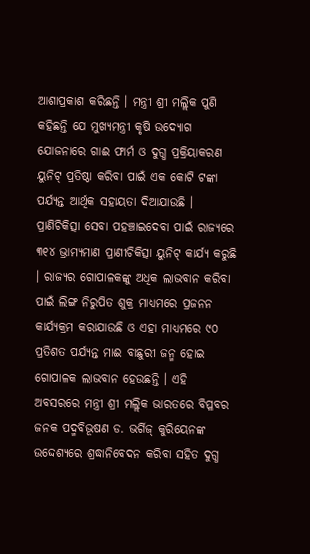ଆଶାପ୍ରକାଶ କରିଛନ୍ତି । ମନ୍ତ୍ରୀ ଶ୍ରୀ ମଲ୍ଲିକ ପୁଣି କହିଛନ୍ତି ଯେ ମୁଖ୍ୟମନ୍ତ୍ରୀ କୃଷି ଉଦ୍ୟୋଗ ଯୋଜନାରେ ଗାଈ ଫାର୍ମ ଓ ଦୁଗ୍ଧ ପ୍ରକ୍ରିୟାକରଣ ୟୁନିଟ୍ ପ୍ରତିଷ୍ଠା କରିବା ପାଇଁ ଏକ କୋଟି ଟଙ୍କା ପର୍ଯ୍ୟନ୍ତ ଆର୍ଥିକ ସହାୟତା ଦିଆଯାଉଛି । ପ୍ରାଣିଚିକିତ୍ସା ସେବା ପହଞ୍ଚାଇଦେବା ପାଇଁ ରାଜ୍ୟରେ ୩୧୪ ଭ୍ରାମ୍ୟମାଣ ପ୍ରାଣୀଚିକିତ୍ସା ୟୁନିଟ୍ କାର୍ଯ୍ୟ କରୁଛି । ରାଜ୍ୟର ଗୋପାଳକଙ୍କୁ ଅଧିକ ଲାଭବାନ କରିବା ପାଇଁ ଲିଙ୍ଗ ନିରୁପିତ ଶୁକ୍ର ମାଧ୍ୟମରେ ପ୍ରଜନନ କାର୍ଯ୍ୟକ୍ରମ କରାଯାଉଛି ଓ ଏହା ମାଧ୍ୟମରେ ୯୦ ପ୍ରତିଶତ ପର୍ଯ୍ୟନ୍ତ ମାଈ ବାଛୁରୀ ଜନ୍ମ ହୋଇ ଗୋପାଳକ ଲାଭବାନ ହେଉଛନ୍ତି । ଏହି ଅବସରରେ ମନ୍ତ୍ରୀ ଶ୍ରୀ ମଲ୍ଲିକ ଭାରତରେ ବିପ୍ଳବର ଜନକ ପଦ୍ମବିଭୂଷଣ ଡ. ଭର୍ଗିଜ୍ କୁରିୟେନଙ୍କ ଉଦ୍ଦେଶ୍ୟରେ ଶ୍ରଦ୍ଧାନିବେଦନ କରିବା ସହିତ ଦୁଗ୍ଧ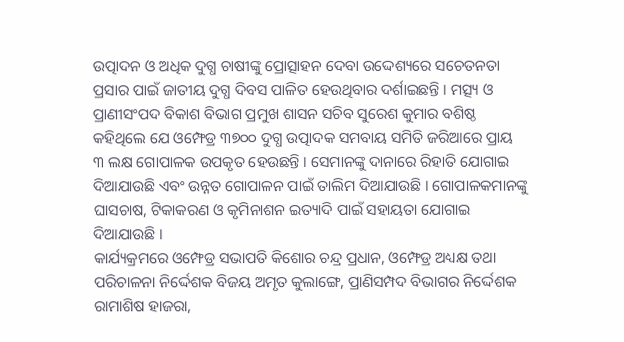ଉତ୍ପାଦନ ଓ ଅଧିକ ଦୁଗ୍ଧ ଚାଷୀଙ୍କୁ ପ୍ରୋତ୍ସାହନ ଦେବା ଉଦ୍ଦେଶ୍ୟରେ ସଚେତନତା ପ୍ରସାର ପାଇଁ ଜାତୀୟ ଦୁଗ୍ଧ ଦିବସ ପାଳିତ ହେଉଥିବାର ଦର୍ଶାଇଛନ୍ତି । ମତ୍ସ୍ୟ ଓ ପ୍ରାଣୀସଂପଦ ବିକାଶ ବିଭାଗ ପ୍ରମୁଖ ଶାସନ ସଚିବ ସୁରେଶ କୁମାର ବଶିଷ୍ଠ କହିଥିଲେ ଯେ ଓମ୍ଫେଡ୍ର ୩୭୦୦ ଦୁଗ୍ଧ ଉତ୍ପାଦକ ସମବାୟ ସମିତି ଜରିଆରେ ପ୍ରାୟ ୩ ଲକ୍ଷ ଗୋପାଳକ ଉପକୃତ ହେଉଛନ୍ତି । ସେମାନଙ୍କୁ ଦାନାରେ ରିହାତି ଯୋଗାଇ ଦିଆଯାଉଛି ଏବଂ ଉନ୍ନତ ଗୋପାଳନ ପାଇଁ ତାଲିମ ଦିଆଯାଉଛି । ଗୋପାଳକମାନଙ୍କୁ ଘାସଚାଷ, ଟିକାକରଣ ଓ କୃମିନାଶନ ଇତ୍ୟାଦି ପାଇଁ ସହାୟତା ଯୋଗାଇ ଦିଆଯାଉଛି ।
କାର୍ଯ୍ୟକ୍ରମରେ ଓମ୍ଫେଡ୍ର ସଭାପତି କିଶୋର ଚନ୍ଦ୍ର ପ୍ରଧାନ, ଓମ୍ଫେଡ୍ର ଅଧ୍ୟକ୍ଷ ତଥା ପରିଚାଳନା ନିର୍ଦ୍ଦେଶକ ବିଜୟ ଅମୃତ କୁଲାଙ୍ଗେ, ପ୍ରାଣିସମ୍ପଦ ବିଭାଗର ନିର୍ଦ୍ଦେଶକ ରାମାଶିଷ ହାଜରା,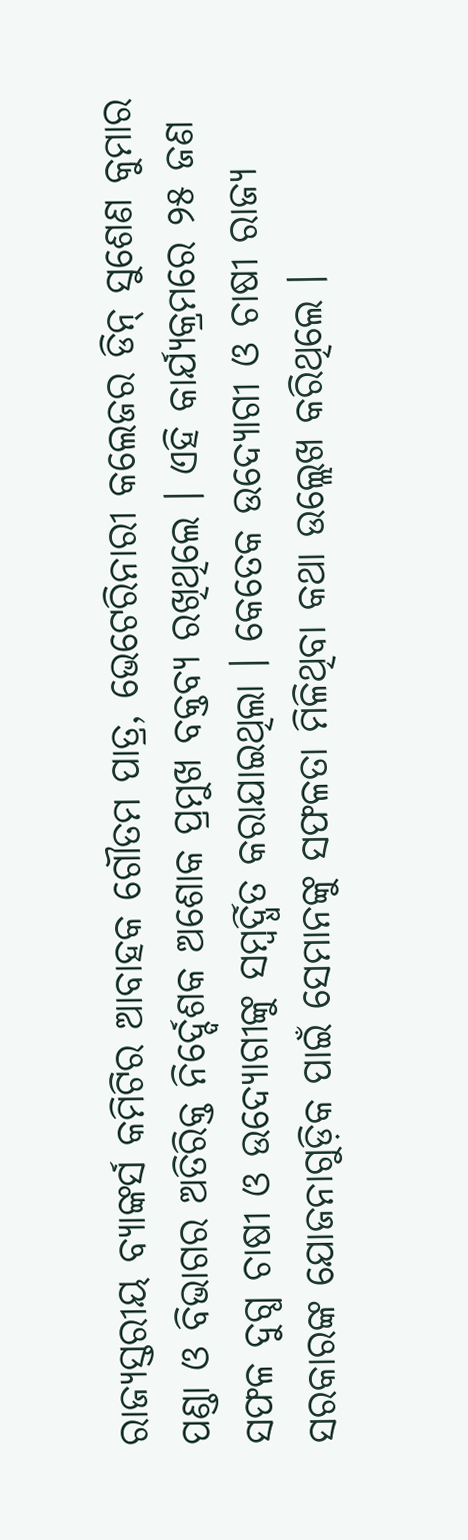ରାଜ୍ୟସ୍ତରୀୟ ବ୍ୟାଙ୍କର୍ସ କମିଟିର ଆବାହକ ଗୌତମ ପାତ୍ର, ଭେଟେରିନାରୀ କଲେଜର ଡିନ୍ ସୁଶେଣ କୁମାର ପଣ୍ଡା ଓ ବିଭାଗର ଅତିରିକ୍ତ ନିର୍ଦ୍ଦେଶକ ଅଶୋକ ପ୍ରମୁଖ ବକ୍ତବ୍ୟ ରଖିଥିଲେ । ଏହି କାର୍ଯ୍ୟକ୍ରମରେ ୨୫ ଜଣ ସଫଳ ଦୁଗ୍ଧ ଚାଷୀ ଓ ଉଦ୍ୟୋଗୀଙ୍କୁ ସମ୍ବର୍ଦ୍ଧିତ କରାଯାଇଥିଲା । କେତେକ ଉଦ୍ୟୋଗୀ ଓ ଚାଷୀ ରାଜ୍ୟ ସରକାରଙ୍କ ଯୋଜନାଗୁଡ଼ିକ ପାଇଁ ସେମାନଙ୍କୁ ସଫଳତା ମିଳିଥିବା କଥା ଉଲ୍ଲେଖ କରିଥିଲେ ।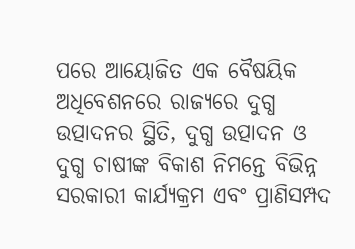ପରେ ଆୟୋଜିତ ଏକ ବୈଷୟିକ ଅଧିବେଶନରେ ରାଜ୍ୟରେ ଦୁଗ୍ଧ ଉତ୍ପାଦନର ସ୍ଥିତି, ଦୁଗ୍ଧ ଉତ୍ପାଦନ ଓ ଦୁଗ୍ଧ ଚାଷୀଙ୍କ ବିକାଶ ନିମନ୍ତେ ବିଭିନ୍ନ ସରକାରୀ କାର୍ଯ୍ୟକ୍ରମ ଏବଂ ପ୍ରାଣିସମ୍ପଦ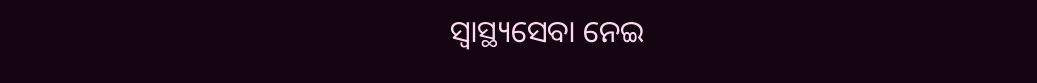ସ୍ୱାସ୍ଥ୍ୟସେବା ନେଇ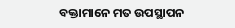ବକ୍ତାମାନେ ମତ ଉପସ୍ଥାପନ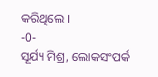କରିଥିଲେ ।
-0-
ସୂର୍ଯ୍ୟ ମିଶ୍ର, ଲୋକସଂପର୍କ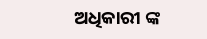ଅଧିକାରୀ ଙ୍କ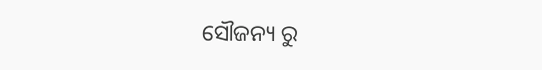ସୌଜନ୍ୟ ରୁ